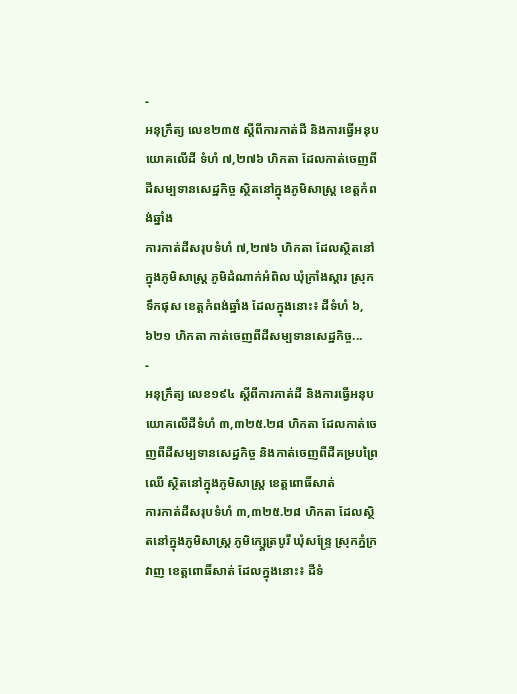-
អនុក្រឹត្យ លេខ២៣៥ ស្ដីពីការកាត់ដី និងការធ្វើអនុបយោគលើដី ទំហំ ៧,២៧៦ ហិកតា ដែលកាត់ចេញពីដីសម្បទានសេដ្ឋកិច្ច ស្ថិតនៅក្នុងភូមិសាស្រ្ត ខេត្តកំពង់ឆ្នាំង
ការកាត់ដីសរុបទំហំ ៧,២៧៦ ហិកតា ដែលស្ថិតនៅក្នុងភូមិសាស្រ្ត ភូមិដំណាក់អំពិល ឃុំក្រាំងស្ដារ ស្រុកទឹកផុស ខេត្តកំពង់ឆ្នាំង ដែលក្នុងនោះ៖ ដីទំហំ ៦,៦២១ ហិកតា កាត់ចេញពីដីសម្បទានសេដ្ឋកិច្ច...
-
អនុក្រឹត្យ លេខ១៩៤ ស្ដីពីការកាត់ដី និងការធ្វើអនុបយោគលើដីទំហំ ៣,៣២៥.២៨ ហិកតា ដែលកាត់ចេញពីដីសម្បទានសេដ្ឋកិច្ច និងកាត់ចេញពីដីគម្របព្រៃឈើ ស្ថិតនៅក្នុងភូមិសាស្រ្ត ខេត្តពោធិ៍សាត់
ការកាត់ដីសរុបទំហំ ៣,៣២៥.២៨ ហិកតា ដែលស្ថិតនៅក្នុងភូមិសាស្រ្ត ភូមិក្សេ្តត្របូរី ឃុំសន្រ្ទែ ស្រុកភ្នំក្រវាញ ខេត្តពោធិ៍សាត់ ដែលក្នុងនោះ៖ ដីទំ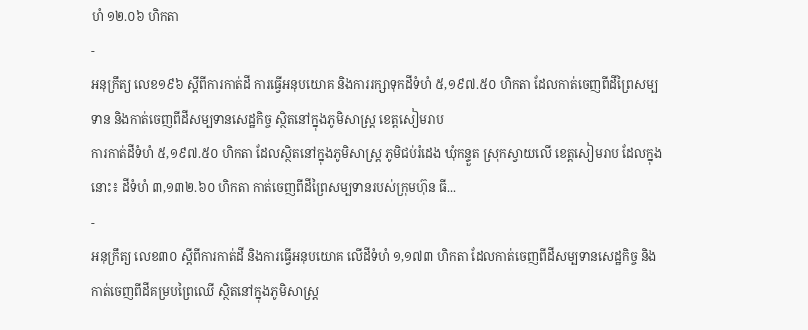ហំ ១២.០៦ ហិកតា
-
អនុក្រឹត្យ លេខ១៩៦ ស្ដីពីការកាត់ដី ការធ្វើអនុបយោគ និងការរក្សាទុកដីទំហំ ៥,១៩៧.៥០ ហិកតា ដែលកាត់ចេញពីដីព្រៃសម្បទាន និងកាត់ចេញពីដីសម្បទានសេដ្ឋកិច្ច ស្ថិតនៅក្នុងភូមិសាស្រ្ត ខេត្តសៀមរាប
ការកាត់ដីទំហំ ៥,១៩៧.៥០ ហិកតា ដែលស្ថិតនៅក្នុងភូមិសាស្រ្ត ភូមិជប់រំដេង ឃុំកន្ទួត ស្រុកស្វាយលើ ខេត្តសៀមរាប ដែលក្នុងនោះ៖ ដីទំហំ ៣,១៣២.៦០ ហិកតា កាត់ចេញពីដីព្រៃសម្បទានរបស់ក្រុមហ៊ុន ធី...
-
អនុក្រឹត្យ លេខ៣០ ស្ដីពីការកាត់ដី និងការធ្វើអនុបយោគ លើដីទំហំ ១,១៧៣ ហិកតា ដែលកាត់ចេញពីដីសម្បទានសេដ្ឋកិច្ច និងកាត់ចេញពីដីគម្របព្រៃឈើ ស្ថិតនៅក្នុងភូមិសាស្រ្ត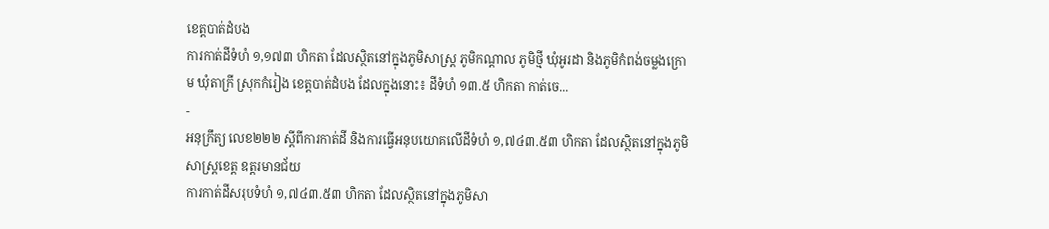ខេត្តបាត់ដំបង
ការកាត់ដីទំហំ ១,១៧៣ ហិកតា ដែលស្ថិតនៅក្នុងភូមិសាស្រ្ត ភូមិកណ្ដាល ភូមិថ្មី ឃុំអូរដា និងភូមិកំពង់ចម្លងក្រោម ឃុំតាក្រី ស្រុកកំរៀង ខេត្តបាត់ដំបង ដែលក្នុងនោះ៖ ដីទំហំ ១៣.៥ ហិកតា កាត់ចេ...
-
អនុក្រឹត្យ លេខ២២២ ស្ដីពីការកាត់ដី និងការធ្វើអនុបយោគលើដីទំហំ ១,៧៤៣.៥៣ ហិកតា ដែលស្ថិតនៅក្នុងភូមិសាស្រ្តខេត្ត ឧត្ដរមានជ័យ
ការកាត់ដីសរុបទំហំ ១,៧៤៣.៥៣ ហិកតា ដែលស្ថិតនៅក្នុងភូមិសា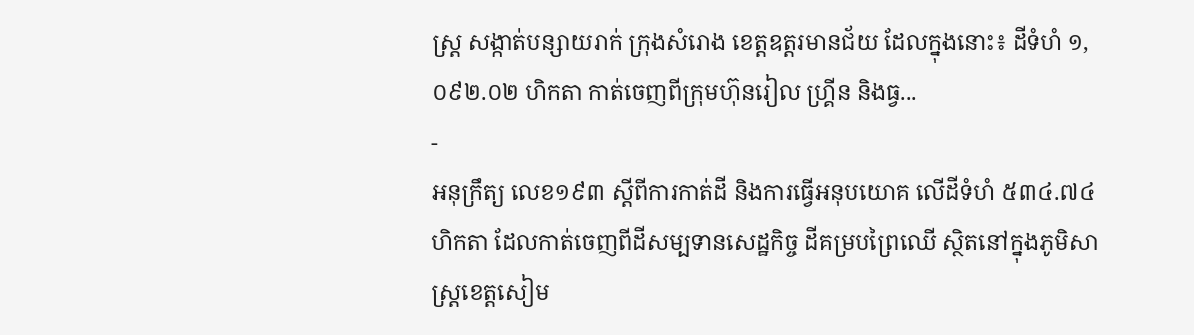ស្រ្ត សង្កាត់បន្សាយរាក់ ក្រុងសំរោង ខេត្តឧត្ដរមានជ័យ ដែលក្នុងនោះ៖ ដីទំហំ ១,០៩២.០២ ហិកតា កាត់ចេញពីក្រុមហ៊ុនរៀល ហ្រ្គីន និងធ្វ...
-
អនុក្រឹត្យ លេខ១៩៣ ស្ដីពីការកាត់ដី និងការធ្វើអនុបយោគ លើដីទំហំ ៥៣៤.៧៤ ហិកតា ដែលកាត់ចេញពីដីសម្បទានសេដ្ឋកិច្ច ដីគម្របព្រៃឈើ ស្ថិតនៅក្នុងភូមិសាស្រ្តខេត្តសៀម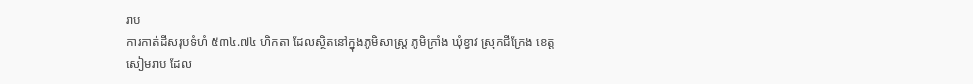រាប
ការកាត់ដីសរុបទំហំ ៥៣៤.៧៤ ហិកតា ដែលស្ថិតនៅក្នុងភូមិសាស្រ្ត ភូមិក្រាំង ឃុំខ្វាវ ស្រុកជីក្រែង ខេត្តសៀមរាប ដែល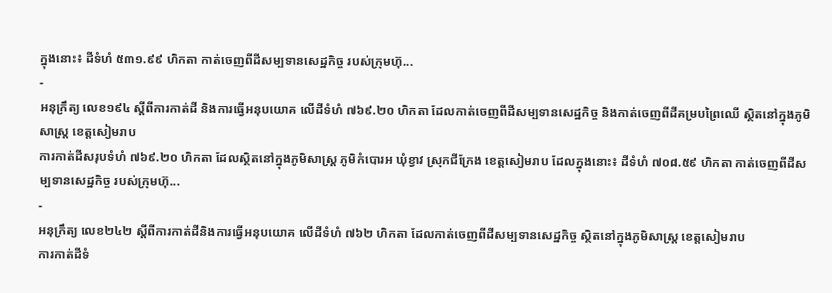ក្នុងនោះ៖ ដីទំហំ ៥៣១.៩៩ ហិកតា កាត់ចេញពីដីសម្បទានសេដ្ឋកិច្ច របស់ក្រុមហ៊ុ...
-
អនុក្រឹត្យ លេខ១៩៤ ស្ដីពីការកាត់ដី និងការធ្វើអនុបយោគ លើដីទំហំ ៧៦៩.២០ ហិកតា ដែលកាត់ចេញពីដីសម្បទានសេដ្ឋកិច្ច និងកាត់ចេញពីដីគម្របព្រៃឈើ ស្ថិតនៅក្នុងភូមិសាស្រ្ត ខេត្តសៀមរាប
ការកាត់ដីសរុបទំហំ ៧៦៩.២០ ហិកតា ដែលស្ថិតនៅក្នុងភូមិសាស្រ្ត ភូមិកំបោរអ ឃុំខ្វាវ ស្រុកជីក្រែង ខេត្តសៀមរាប ដែលក្នុងនោះ៖ ដីទំហំ ៧០៨.៥៩ ហិកតា កាត់ចេញពីដីសម្បទានសេដ្ឋកិច្ច របស់ក្រុមហ៊ុ...
-
អនុក្រឹត្យ លេខ២៤២ ស្ដីពីការកាត់ដីនិងការធ្វើអនុបយោគ លើដីទំហំ ៧៦២ ហិកតា ដែលកាត់ចេញពីដីសម្បទានសេដ្ឋកិច្ច ស្ថិតនៅក្នុងភូមិសាស្រ្ត ខេត្តសៀមរាប
ការកាត់ដីទំ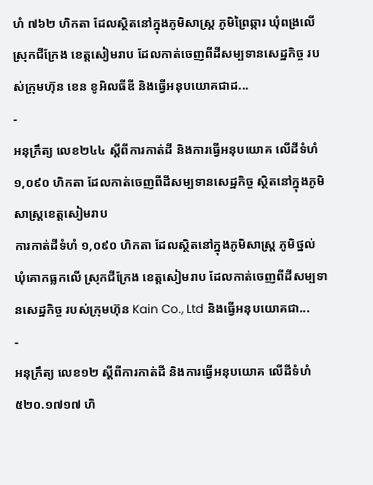ហំ ៧៦២ ហិកតា ដែលស្ថិតនៅក្នុងភូមិសាស្រ្ត ភូមិព្រៃឆ្ការ ឃុំពង្រលើ ស្រុកជីក្រែង ខេត្តសៀមរាប ដែលកាត់ចេញពីដីសម្បទានសេដ្ឋកិច្ច របស់ក្រុមហ៊ុន ខេន ខូអិលធីឌី និងធ្វើអនុបយោគជាដ...
-
អនុក្រឹត្យ លេខ២៤៤ ស្ដីពីការកាត់ដី និងការធ្វើអនុបយោគ លើដីទំហំ ១,០៩០ ហិកតា ដែលកាត់ចេញពីដីសម្បទានសេដ្ឋកិច្ច ស្ថិតនៅក្នុងភូមិសាស្រ្តខេត្តសៀមរាប
ការកាត់ដីទំហំ ១,០៩០ ហិកតា ដែលស្ថិតនៅក្នុងភូមិសាស្រ្ត ភូមិថ្នល់ ឃុំគោកធ្លកលើ ស្រុកជីក្រែង ខេត្តសៀមរាប ដែលកាត់ចេញពីដីសម្បទានសេដ្ឋកិច្ច របស់ក្រុមហ៊ុន Kain Co., Ltd និងធ្វើអនុបយោគជា...
-
អនុក្រឹត្យ លេខ១២ ស្ដីពីការកាត់ដី និងការធ្វើអនុបយោគ លើដីទំហំ ៥២០.១៧១៧ ហិ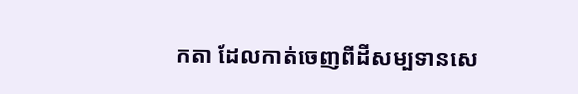កតា ដែលកាត់ចេញពីដីសម្បទានសេ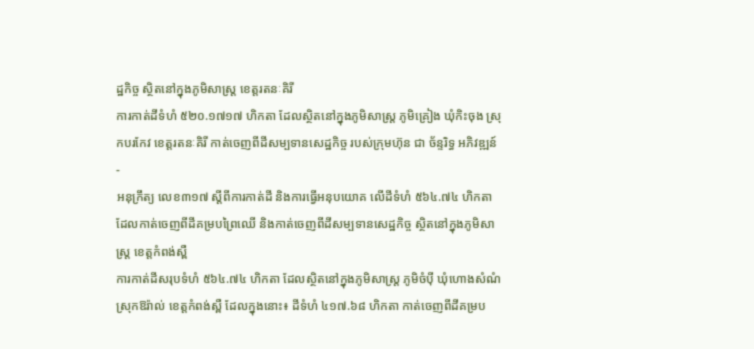ដ្ឋកិច្ច ស្ថិតនៅក្នុងភូមិសាស្រ្ត ខេត្តរតនៈគិរី
ការកាត់ដីទំហំ ៥២០.១៧១៧ ហិកតា ដែលស្ថិតនៅក្នុងភូមិសាស្រ្ត ភូមិគ្រៀង ឃុំកិះចុង ស្រុកបរកែវ ខេត្តរតនៈគិរី កាត់ចេញពីដីសម្បទានសេដ្ឋកិច្ច របស់ក្រុមហ៊ុន ជា ច័ន្ទរិទ្ធ អភិវឌ្ឍន៍
-
អនុក្រឹត្យ លេខ៣១៧ ស្ដីពីការកាត់ដី និងការធ្វើអនុបយោគ លើដីទំហំ ៥៦៤.៧៤ ហិកតា ដែលកាត់ចេញពីដីគម្របព្រៃឈើ និងកាត់ចេញពីដីសម្បទានសេដ្ឋកិច្ច ស្ថិតនៅក្នុងភូមិសាស្រ្ត ខេត្តកំពង់ស្ពឺ
ការកាត់ដីសរុបទំហំ ៥៦៤.៧៤ ហិកតា ដែលស្ថិតនៅក្នុងភូមិសាស្រ្ត ភូមិចំប៉ី ឃុំហោងសំណំ ស្រុកឱរ៉ាល់ ខេត្តកំពង់ស្ពឺ ដែលក្នុងនោះ៖ ដីទំហំ ៤១៧.៦៨ ហិកតា កាត់ចេញពីដីគម្រប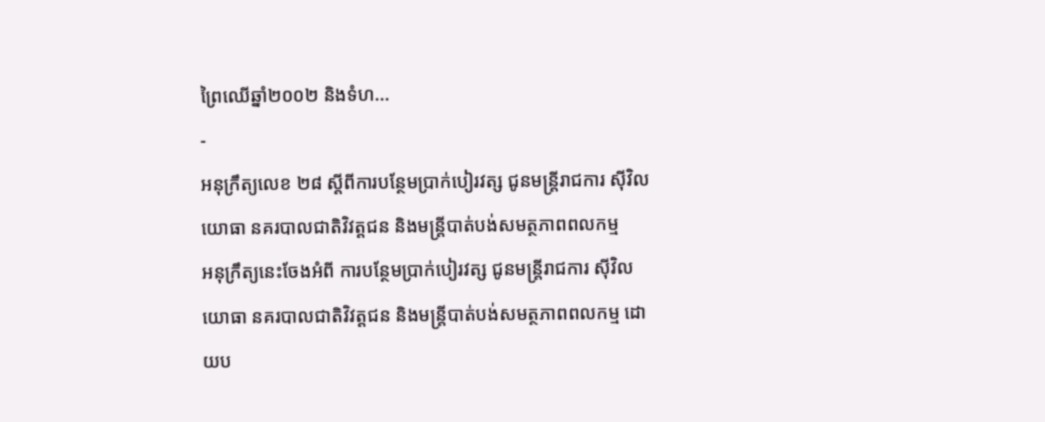ព្រៃឈើឆ្នាំ២០០២ និងទំហ...
-
អនុក្រឹត្យលេខ ២៨ ស្តីពីការបន្ថែមប្រាក់បៀរវត្ស ជូនមន្រ្តីរាជការ ស៊ីវិល យោធា នគរបាលជាតិវិវត្តជន និងមន្រ្តីបាត់បង់សមត្ថភាពពលកម្ម
អនុក្រឹត្យនេះចែងអំពី ការបន្ថែមប្រាក់បៀរវត្ស ជូនមន្រ្តីរាជការ ស៊ីវិល យោធា នគរបាលជាតិវិវត្តជន និងមន្រ្តីបាត់បង់សមត្ថភាពពលកម្ម ដោយប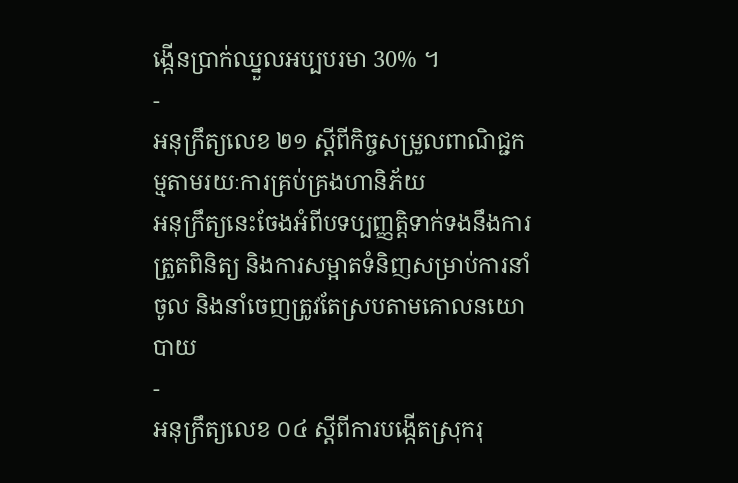ង្កើនប្រាក់ឈ្នួលអប្បបរមា 30% ។
-
អនុក្រឹត្យលេខ ២១ ស្តីពីកិច្ចសម្រួលពាណិជ្ជកម្មតាមរយៈការគ្រប់គ្រងហានិភ័យ
អនុក្រឹត្យនេះចែងអំពីបទប្បញ្ញត្តិទាក់ទងនឹងការត្រួតពិនិត្យ និងការសម្អាតទំនិញសម្រាប់ការនាំចូល និងនាំចេញត្រូវតែស្របតាមគោលនយោបាយ
-
អនុក្រឹត្យលេខ ០៤ ស្តីពីការបង្កើតស្រុករុ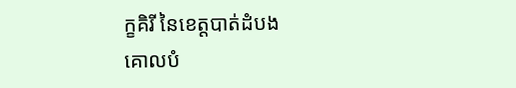ក្ខគិរី នៃខេត្តបាត់ដំបង
គោលបំ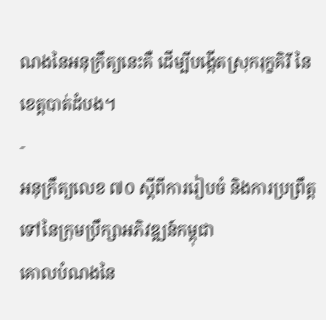ណងនៃអនុក្រឹត្យនេះគឺ ដើម្បីបង្កើតស្រុករុក្ខគិរី នៃខេត្តបាត់ដំបង។
-
អនុក្រឹត្យលេខ ៧០ ស្តីពីការរៀបចំ និងការប្រព្រឹត្តទៅនៃក្រុមប្រឹក្សាអភិវឌ្ឍន៍កម្ពុជា
គោលបំណងនៃ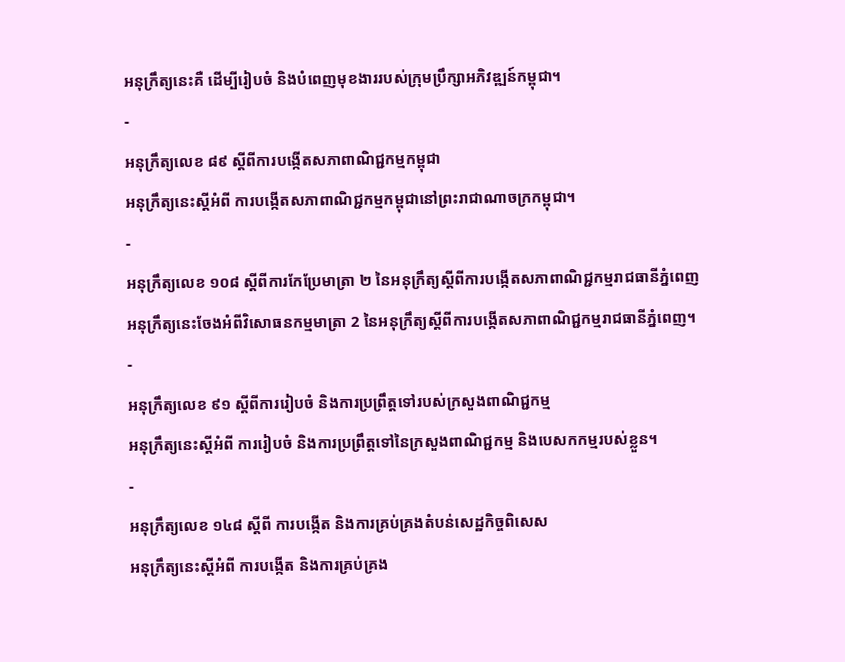អនុក្រឹត្យនេះគឺ ដើម្បីរៀបចំ និងបំពេញមុខងាររបស់ក្រុមប្រឹក្សាអភិវឌ្ឍន៍កម្ពុជា។
-
អនុក្រឹត្យលេខ ៨៩ ស្តីពីការបង្កើតសភាពាណិជ្ជកម្មកម្ពុជា
អនុក្រឹត្យនេះស្តីអំពី ការបង្កើតសភាពាណិជ្ជកម្មកម្ពុជានៅព្រះរាជាណាចក្រកម្ពុជា។
-
អនុក្រឹត្យលេខ ១០៨ ស្តីពីការកែប្រែមាត្រា ២ នៃអនុក្រឹត្យស្តីពីការបង្កើតសភាពាណិជ្ជកម្មរាជធានីភ្នំពេញ
អនុក្រឹត្យនេះចែងអំពីវិសោធនកម្មមាត្រា 2 នៃអនុក្រឹត្យស្តីពីការបង្កើតសភាពាណិជ្ជកម្មរាជធានីភ្នំពេញ។
-
អនុក្រឹត្យលេខ ៩១ ស្តីពីការរៀបចំ និងការប្រព្រឹត្តទៅរបស់ក្រសួងពាណិជ្ជកម្ម
អនុក្រឹត្យនេះស្តីអំពី ការរៀបចំ និងការប្រព្រឹត្តទៅនៃក្រសួងពាណិជ្ជកម្ម និងបេសកកម្មរបស់ខ្លួន។
-
អនុក្រឹត្យលេខ ១៤៨ ស្តីពី ការបង្កើត និងការគ្រប់គ្រងតំបន់សេដ្ឋកិច្ចពិសេស
អនុក្រឹត្យនេះស្តីអំពី ការបង្កើត និងការគ្រប់គ្រង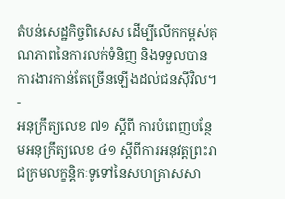តំបន់សេដ្ឋកិច្ចពិសេស ដើម្បីលើកកម្ពស់គុណភាពនៃការលក់ទំនិញ និងទទួលបានការងារកាន់តែច្រើនឡើងដល់ជនស៊ីវិល។
-
អនុក្រឹត្យលេខ ៧១ ស្តីពី ការបំពេញបន្ថែមអនុក្រឹត្យលេខ ៤១ ស្តីពីការអនុវត្តព្រះរាជក្រមលក្ខន្តិកៈទូទៅនៃសហគ្រាសសា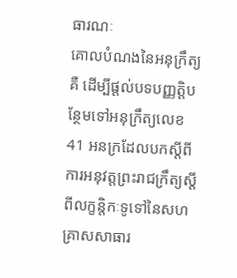ធារណៈ
គោលបំណងនៃអនុក្រឹត្យគឺ ដើម្បីផ្តល់បទបញ្ញត្តិបន្ថែមទៅអនុក្រឹត្យលេខ 41 អនក្រដែលបកស្តីពីការអនុវត្តព្រះរាជក្រឹត្យស្ដីពីលក្ខន្តិកៈទូទៅនៃសហគ្រាសសាធារ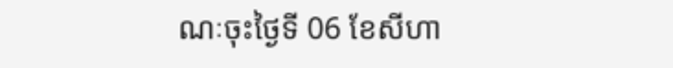ណៈចុះថ្ងៃទី 06 ខែសីហា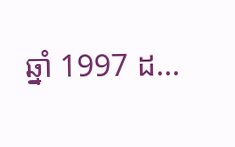ឆ្នាំ 1997 ដ...